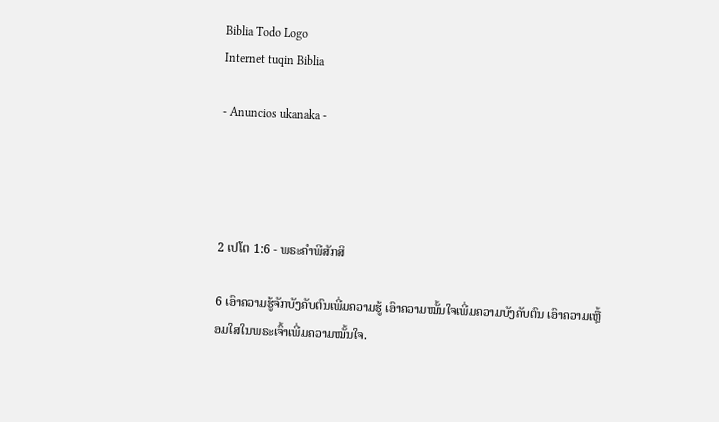Biblia Todo Logo
Internet tuqin Biblia

- Anuncios ukanaka -




2 ເປໂຕ 1:6 - ພຣະຄຳພີສັກສິ

6 ເອົາຄວາມຮູ້ຈັກບັງຄັບຕົນເພີ່ມຄວາມຮູ້ ເອົາຄວາມໝັ້ນໃຈເພີ່ມຄວາມບັງຄັບຕົນ ເອົາຄວາມເຫຼື້ອມໃສໃນພຣະເຈົ້າເພີ່ມຄວາມໝັ້ນໃຈ.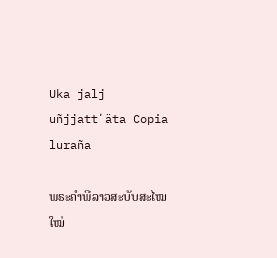Uka jalj uñjjattʼäta Copia luraña

ພຣະຄຳພີລາວສະບັບສະໄໝໃໝ່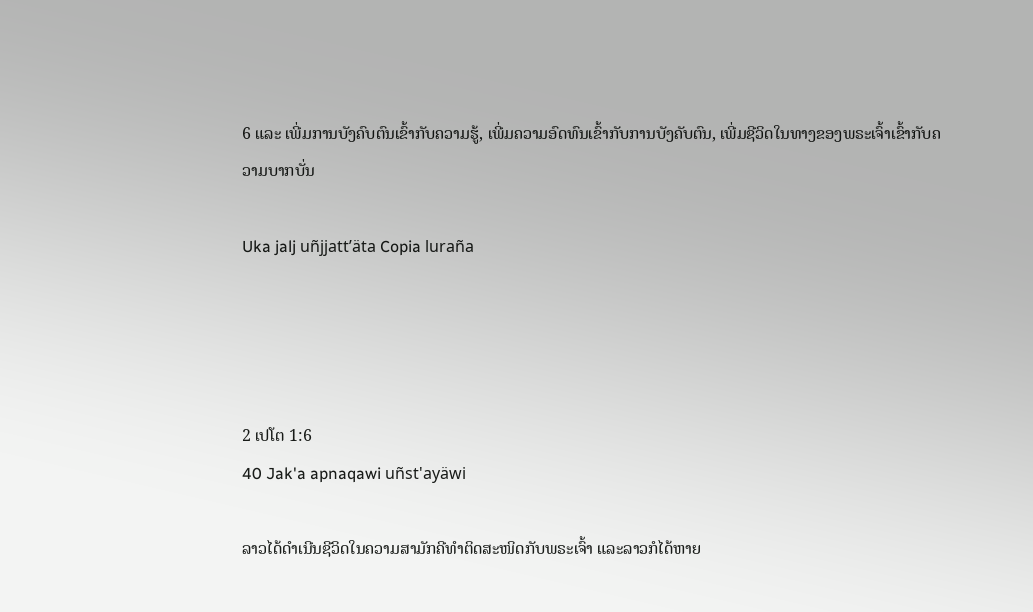6 ແລະ ເພີ່ມການບັງຄົບຕົນເຂົ້າກັບຄວາມຮູ້, ເພີ່ມຄວາມອົດທົນເຂົ້າກັບການບັງຄັບຕົນ, ເພີ່ມຊີວິດໃນທາງຂອງພຣະເຈົ້າເຂົ້າກັບຄວາມບາກບັ່ນ

Uka jalj uñjjattʼäta Copia luraña




2 ເປໂຕ 1:6
40 Jak'a apnaqawi uñst'ayäwi

ລາວໄດ້ດຳເນີນຊີວິດໃນຄວາມສາມັກຄີທຳຕິດສະໜິດກັບພຣະເຈົ້າ ແລະລາວກໍໄດ້ຫາຍ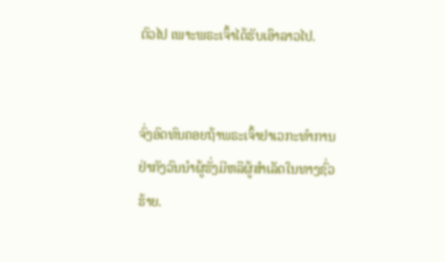ຕົວໄປ ເພາະພຣະເຈົ້າໄດ້ຮັບເອົາລາວໄປ.


ຈົ່ງອົດທົນຄອຍຖ້າພຣະເຈົ້າຢາເວກະທຳການ ຢ່າກັງວົນນຳຜູ້ຮັ່ງມີຫລືຜູ້ສຳເລັດໃນທາງຊົ່ວຮ້າຍ.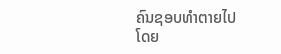ຄົນຊອບທຳຕາຍໄປໂດຍ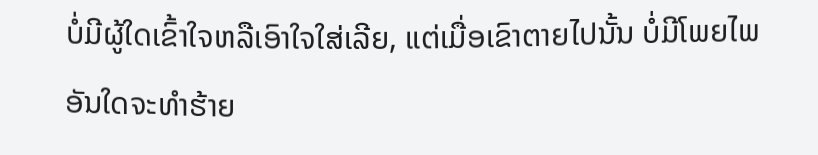ບໍ່ມີຜູ້ໃດເຂົ້າໃຈຫລືເອົາໃຈໃສ່ເລີຍ, ແຕ່ເມື່ອເຂົາຕາຍໄປນັ້ນ ບໍ່ມີໂພຍໄພອັນໃດຈະທຳຮ້າຍ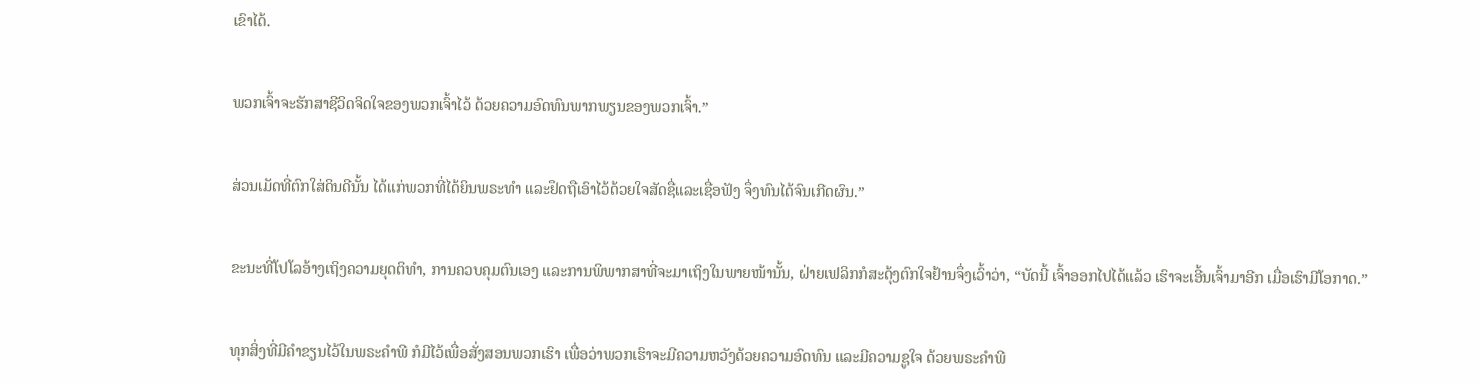ເຂົາໄດ້.


ພວກເຈົ້າຈະຮັກສາຊີວິດຈິດໃຈຂອງພວກເຈົ້າໄວ້ ດ້ວຍຄວາມອົດທົນພາກພຽນຂອງພວກເຈົ້າ.”


ສ່ວນເມັດທີ່ຕົກໃສ່ດິນດີນັ້ນ ໄດ້ແກ່ພວກທີ່ໄດ້ຍິນພຣະທຳ ແລະຢຶດຖືເອົາໄວ້ດ້ວຍໃຈສັດຊື່ແລະເຊື່ອຟັງ ຈຶ່ງທົນໄດ້ຈົນເກີດຜົນ.”


ຂະນະທີ່ໂປໂລອ້າງເຖິງຄວາມຍຸດຕິທຳ, ການຄວບຄຸມຕົນເອງ ແລະການພິພາກສາທີ່ຈະມາເຖິງໃນພາຍໜ້ານັ້ນ, ຝ່າຍເຟລິກກໍສະດຸ້ງຕົກໃຈຢ້ານຈຶ່ງເວົ້າວ່າ, “ບັດນີ້ ເຈົ້າອອກໄປໄດ້ແລ້ວ ເຮົາຈະເອີ້ນເຈົ້າມາອີກ ເມື່ອເຮົາມີໂອກາດ.”


ທຸກສິ່ງທີ່ມີຄຳຂຽນໄວ້ໃນພຣະຄຳພີ ກໍມີໄວ້ເພື່ອສັ່ງສອນພວກເຮົາ ເພື່ອວ່າພວກເຮົາຈະມີຄວາມຫວັງດ້ວຍຄວາມອົດທົນ ແລະມີຄວາມຊູໃຈ ດ້ວຍພຣະຄຳພີ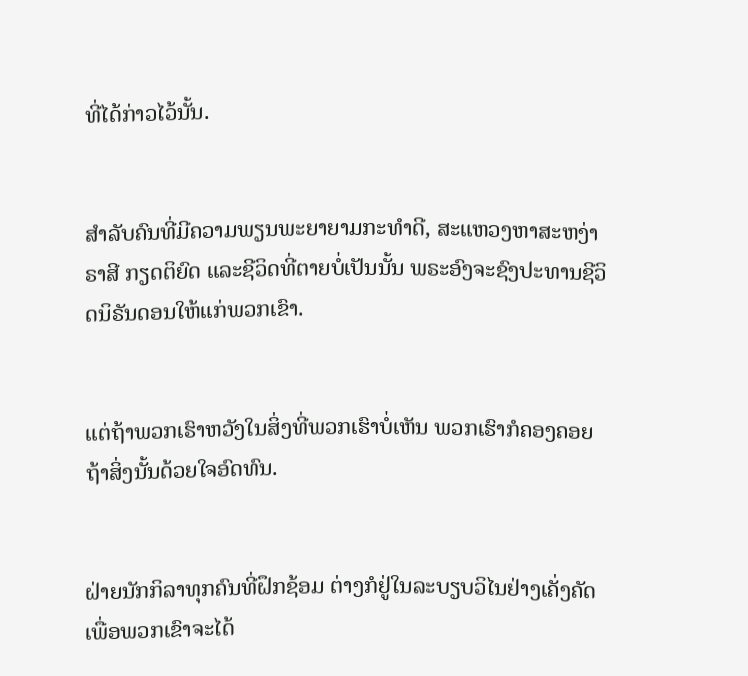ທີ່ໄດ້ກ່າວໄວ້ນັ້ນ.


ສຳລັບຄົນທີ່ມີຄວາມພຽນພະຍາຍາມກະທຳດີ, ສະແຫວງຫາສະຫງ່າຣາສີ ກຽດຕິຍົດ ແລະຊີວິດທີ່ຕາຍບໍ່ເປັນນັ້ນ ພຣະອົງຈະຊົງປະທານຊີວິດນິຣັນດອນໃຫ້ແກ່ພວກເຂົາ.


ແຕ່ຖ້າພວກເຮົາຫວັງໃນສິ່ງທີ່ພວກເຮົາບໍ່ເຫັນ ພວກເຮົາກໍຄອງຄອຍຖ້າສິ່ງນັ້ນດ້ວຍໃຈອົດທົນ.


ຝ່າຍນັກກິລາທຸກຄົນທີ່ຝຶກຊ້ອມ ຕ່າງກໍຢູ່ໃນລະບຽບວິໄນຢ່າງເຄັ່ງຄັດ ເພື່ອພວກເຂົາຈະໄດ້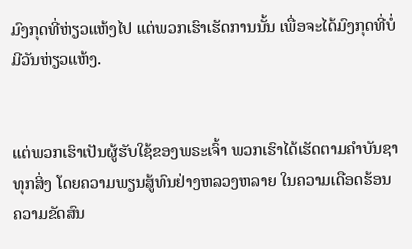ມົງກຸດທີ່ຫ່ຽວແຫ້ງໄປ ແຕ່ພວກເຮົາເຮັດການນັ້ນ ເພື່ອຈະໄດ້ມົງກຸດທີ່ບໍ່ມີວັນຫ່ຽວແຫ້ງ.


ແຕ່ພວກເຮົາເປັນຜູ້ຮັບໃຊ້ຂອງພຣະເຈົ້າ ພວກເຮົາໄດ້ເຮັດຕາມຄຳບັນຊາທຸກສິ່ງ ໂດຍຄວາມພຽນສູ້ທົນຢ່າງຫລວງຫລາຍ ໃນຄວາມເດືອດຮ້ອນ ຄວາມຂັດສົນ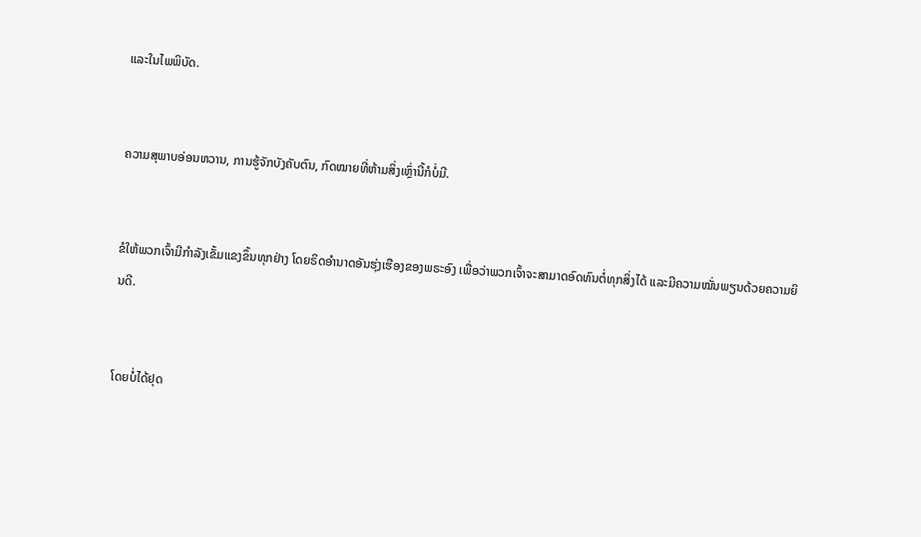ແລະໃນໄພພິບັດ.


ຄວາມສຸພາບອ່ອນຫວານ, ການຮູ້ຈັກບັງຄັບຕົນ, ກົດໝາຍທີ່ຫ້າມສິ່ງເຫຼົ່ານີ້ກໍບໍ່ມີ.


ຂໍໃຫ້ພວກເຈົ້າມີກຳລັງເຂັ້ມແຂງຂຶ້ນທຸກຢ່າງ ໂດຍຣິດອຳນາດອັນຮຸ່ງເຮືອງຂອງພຣະອົງ ເພື່ອວ່າພວກເຈົ້າຈະສາມາດອົດທົນຕໍ່ທຸກສິ່ງໄດ້ ແລະມີຄວາມໝັ່ນພຽນດ້ວຍຄວາມຍິນດີ.


ໂດຍບໍ່ໄດ້ຢຸດ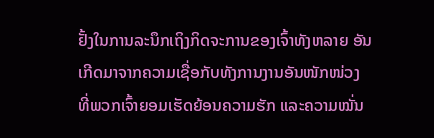ຢັ້ງໃນການລະນຶກເຖິງກິດຈະການຂອງເຈົ້າທັງຫລາຍ ອັນເກີດມາຈາກຄວາມເຊື່ອກັບທັງການງານອັນໜັກໜ່ວງ ທີ່ພວກເຈົ້າຍອມເຮັດຍ້ອນຄວາມຮັກ ແລະຄວາມໝັ່ນ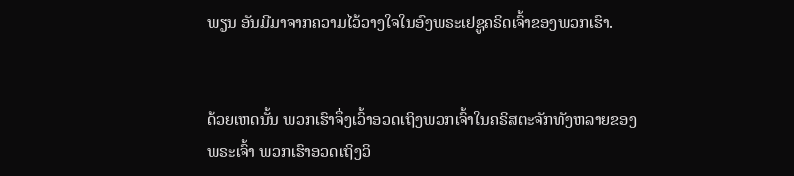ພຽນ ອັນມີມາຈາກຄວາມໄວ້ວາງໃຈໃນອົງພຣະເຢຊູຄຣິດເຈົ້າຂອງພວກເຮົາ.


ດ້ວຍເຫດນັ້ນ ພວກເຮົາຈຶ່ງເວົ້າອວດເຖິງພວກເຈົ້າໃນຄຣິສຕະຈັກທັງຫລາຍຂອງພຣະເຈົ້າ ພວກເຮົາອວດເຖິງວິ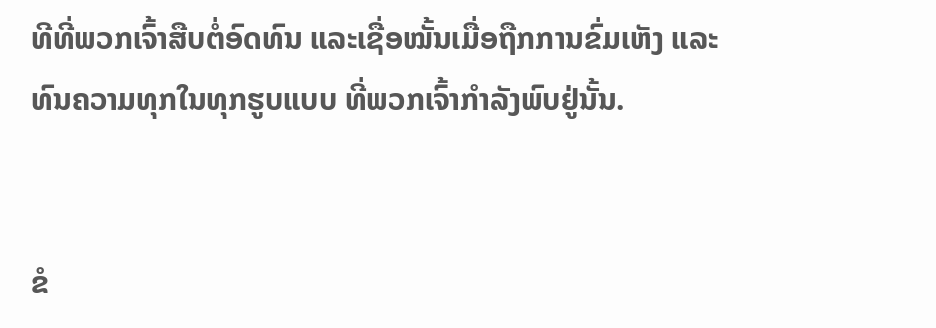ທີທີ່ພວກເຈົ້າສືບຕໍ່ອົດທົນ ແລະເຊື່ອໝັ້ນເມື່ອຖືກການຂົ່ມເຫັງ ແລະທົນຄວາມທຸກໃນທຸກຮູບແບບ ທີ່ພວກເຈົ້າກຳລັງພົບຢູ່ນັ້ນ.


ຂໍ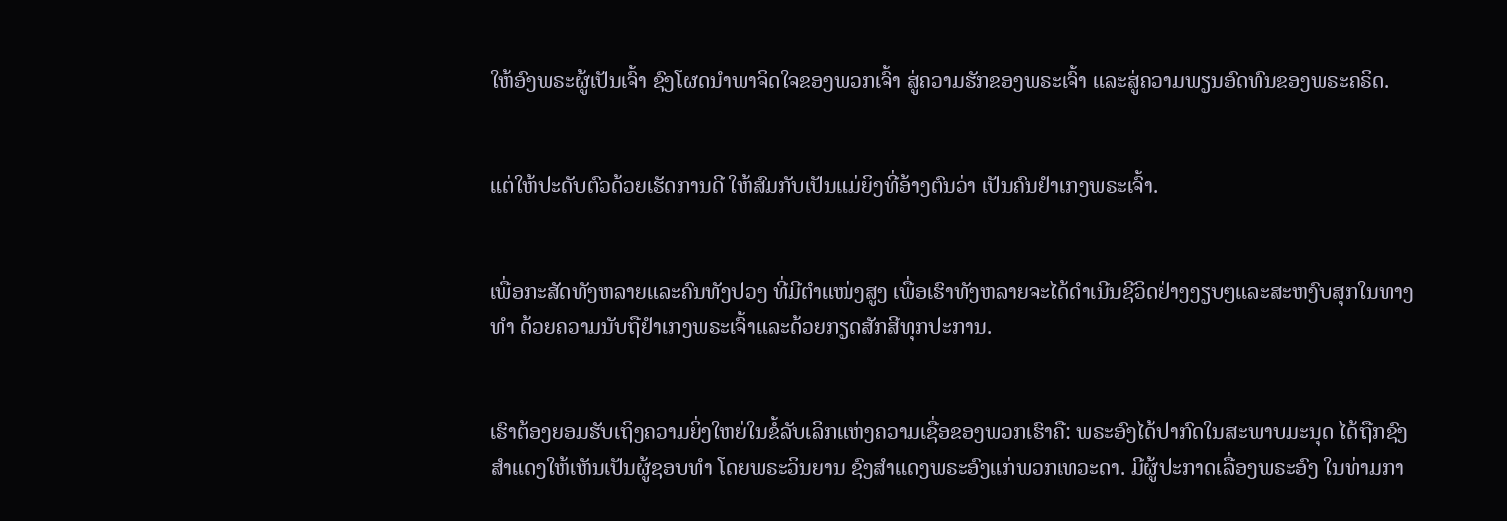ໃຫ້ອົງພຣະຜູ້ເປັນເຈົ້າ ຊົງໂຜດນຳພາຈິດໃຈຂອງພວກເຈົ້າ ສູ່ຄວາມຮັກຂອງພຣະເຈົ້າ ແລະສູ່ຄວາມພຽນອົດທົນຂອງພຣະຄຣິດ.


ແຕ່ໃຫ້ປະດັບຕົວດ້ວຍເຮັດການດີ ໃຫ້ສົມກັບເປັນແມ່ຍິງທີ່ອ້າງຕົນວ່າ ເປັນຄົນຢຳເກງພຣະເຈົ້າ.


ເພື່ອກະສັດທັງຫລາຍແລະຄົນທັງປວງ ທີ່ມີຕຳແໜ່ງສູງ ເພື່ອເຮົາທັງຫລາຍຈະໄດ້ດຳເນີນຊີວິດຢ່າງງຽບໆແລະສະຫງົບສຸກໃນທາງທຳ ດ້ວຍຄວາມນັບຖືຢຳເກງພຣະເຈົ້າແລະດ້ວຍກຽດສັກສີທຸກປະການ.


ເຮົາຕ້ອງຍອມຮັບເຖິງຄວາມຍິ່ງໃຫຍ່ໃນຂໍ້ລັບເລິກແຫ່ງຄວາມເຊື່ອຂອງພວກເຮົາຄື: ພຣະອົງໄດ້ປາກົດໃນສະພາບມະນຸດ ໄດ້ຖືກຊົງສຳແດງໃຫ້ເຫັນເປັນຜູ້ຊອບທຳ ໂດຍພຣະວິນຍານ ຊົງສຳແດງພຣະອົງແກ່ພວກເທວະດາ. ມີຜູ້ປະກາດເລື່ອງພຣະອົງ ໃນທ່າມກາ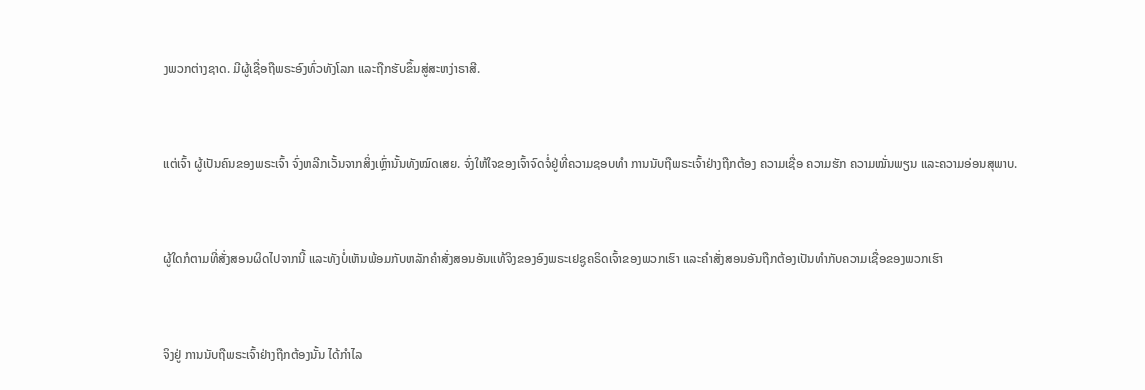ງພວກຕ່າງຊາດ. ມີຜູ້ເຊື່ອຖືພຣະອົງທົ່ວທັງໂລກ ແລະຖືກຮັບຂຶ້ນສູ່ສະຫງ່າຣາສີ.


ແຕ່ເຈົ້າ ຜູ້ເປັນຄົນຂອງພຣະເຈົ້າ ຈົ່ງຫລີກເວັ້ນຈາກສິ່ງເຫຼົ່ານັ້ນທັງໝົດເສຍ. ຈົ່ງໃຫ້ໃຈຂອງເຈົ້າຈົດຈໍ່ຢູ່ທີ່ຄວາມຊອບທຳ ການນັບຖືພຣະເຈົ້າຢ່າງຖືກຕ້ອງ ຄວາມເຊື່ອ ຄວາມຮັກ ຄວາມໝັ່ນພຽນ ແລະຄວາມອ່ອນສຸພາບ.


ຜູ້ໃດກໍຕາມທີ່ສັ່ງສອນຜິດໄປຈາກນີ້ ແລະທັງບໍ່ເຫັນພ້ອມກັບຫລັກຄຳສັ່ງສອນອັນແທ້ຈິງຂອງອົງພຣະເຢຊູຄຣິດເຈົ້າຂອງພວກເຮົາ ແລະຄຳສັ່ງສອນອັນຖືກຕ້ອງເປັນທຳກັບຄວາມເຊື່ອຂອງພວກເຮົາ


ຈິງຢູ່ ການນັບຖືພຣະເຈົ້າຢ່າງຖືກຕ້ອງນັ້ນ ໄດ້ກຳໄລ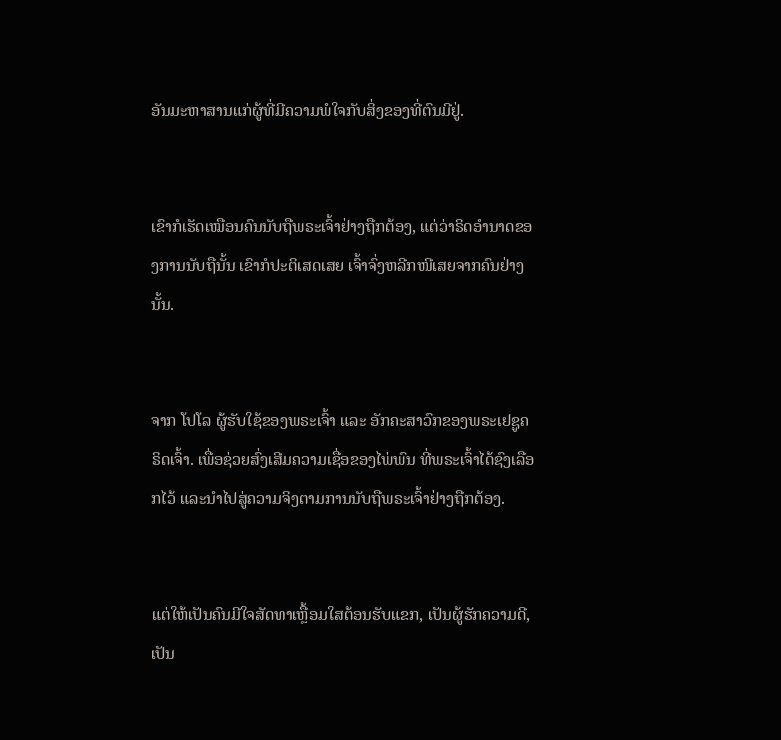ອັນມະຫາສານແກ່ຜູ້ທີ່ມີຄວາມພໍໃຈກັບສິ່ງຂອງທີ່ຕົນມີຢູ່.


ເຂົາກໍເຮັດເໝືອນຄົນນັບຖືພຣະເຈົ້າຢ່າງຖືກຕ້ອງ, ແຕ່ວ່າຣິດອຳນາດຂອງການນັບຖືນັ້ນ ເຂົາກໍປະຕິເສດເສຍ ເຈົ້າຈົ່ງຫລີກໜີເສຍຈາກຄົນຢ່າງນັ້ນ.


ຈາກ ໂປໂລ ຜູ້ຮັບໃຊ້ຂອງພຣະເຈົ້າ ແລະ ອັກຄະສາວົກຂອງພຣະເຢຊູຄຣິດເຈົ້າ. ເພື່ອຊ່ວຍສົ່ງເສີມຄວາມເຊື່ອຂອງໄພ່ພົນ ທີ່ພຣະເຈົ້າໄດ້ຊົງເລືອກໄວ້ ແລະນຳໄປສູ່ຄວາມຈິງຕາມການນັບຖືພຣະເຈົ້າຢ່າງຖືກຕ້ອງ.


ແຕ່ໃຫ້ເປັນຄົນມີໃຈສັດທາເຫຼື້ອມໃສຕ້ອນຮັບແຂກ, ເປັນຜູ້ຮັກຄວາມດີ, ເປັນ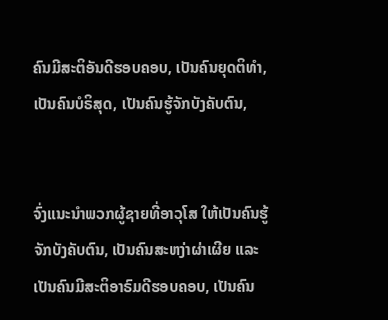ຄົນມີສະຕິອັນດີຮອບຄອບ, ເປັນຄົນຍຸດຕິທຳ, ເປັນຄົນບໍຣິສຸດ, ເປັນຄົນຮູ້ຈັກບັງຄັບຕົນ,


ຈົ່ງແນະນຳພວກຜູ້ຊາຍທີ່ອາວຸໂສ ໃຫ້ເປັນຄົນຮູ້ຈັກບັງຄັບຕົນ, ເປັນຄົນສະຫງ່າຜ່າເຜີຍ ແລະເປັນຄົນມີສະຕິອາຣົມດີຮອບຄອບ, ເປັນຄົນ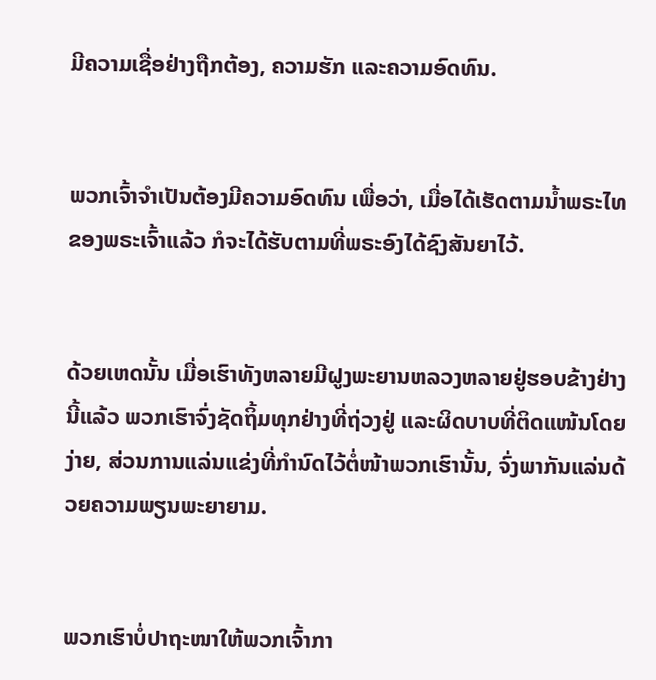ມີຄວາມເຊື່ອຢ່າງຖືກຕ້ອງ, ຄວາມຮັກ ແລະຄວາມອົດທົນ.


ພວກເຈົ້າຈຳເປັນຕ້ອງມີຄວາມອົດທົນ ເພື່ອວ່າ, ເມື່ອໄດ້ເຮັດຕາມນໍ້າພຣະໄທຂອງພຣະເຈົ້າແລ້ວ ກໍຈະໄດ້ຮັບຕາມທີ່ພຣະອົງໄດ້ຊົງສັນຍາໄວ້.


ດ້ວຍເຫດນັ້ນ ເມື່ອເຮົາທັງຫລາຍມີຝູງພະຍານຫລວງຫລາຍຢູ່ຮອບຂ້າງຢ່າງນີ້ແລ້ວ ພວກເຮົາຈົ່ງຊັດຖິ້ມທຸກຢ່າງທີ່ຖ່ວງຢູ່ ແລະຜິດບາບທີ່ຕິດແໜ້ນໂດຍງ່າຍ, ສ່ວນການແລ່ນແຂ່ງທີ່ກຳນົດໄວ້ຕໍ່ໜ້າພວກເຮົານັ້ນ, ຈົ່ງພາກັນແລ່ນດ້ວຍຄວາມພຽນພະຍາຍາມ.


ພວກເຮົາບໍ່ປາຖະໜາໃຫ້ພວກເຈົ້າກາ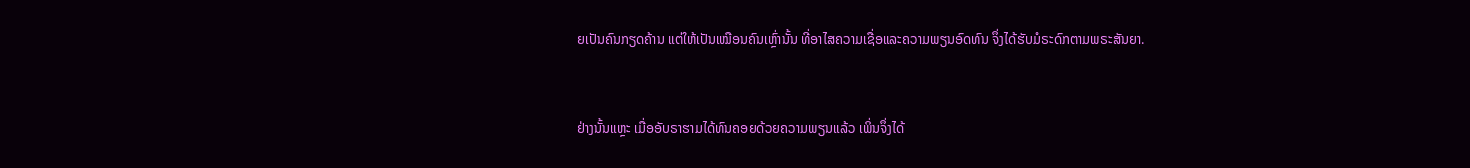ຍເປັນຄົນກຽດຄ້ານ ແຕ່ໃຫ້ເປັນເໝືອນຄົນເຫຼົ່ານັ້ນ ທີ່ອາໄສຄວາມເຊື່ອແລະຄວາມພຽນອົດທົນ ຈຶ່ງໄດ້ຮັບມໍຣະດົກຕາມພຣະສັນຍາ.


ຢ່າງນັ້ນແຫຼະ ເມື່ອອັບຣາຮາມໄດ້ທົນຄອຍດ້ວຍຄວາມພຽນແລ້ວ ເພິ່ນຈຶ່ງໄດ້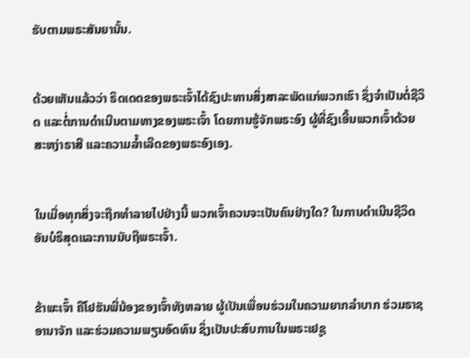ຮັບຕາມພຣະສັນຍານັ້ນ.


ດ້ວຍເຫັນແລ້ວວ່າ ຣິດເດດຂອງພຣະເຈົ້າໄດ້ຊົງປະທານສິ່ງສາລະພັດແກ່ພວກເຮົາ ຊຶ່ງຈຳເປັນຕໍ່ຊີວິດ ແລະຕໍ່ການດຳເນີນຕາມທາງຂອງພຣະເຈົ້າ ໂດຍການຮູ້ຈັກພຣະອົງ ຜູ້ທີ່ຊົງເອີ້ນພວກເຈົ້າດ້ວຍສະຫງ່າຣາສີ ແລະຄວາມລໍ້າເລີດຂອງພຣະອົງເອງ.


ໃນເມື່ອທຸກສິ່ງຈະຖືກທຳລາຍໄປຢ່າງນີ້ ພວກເຈົ້າຄວນຈະເປັນຄົນຢ່າງໃດ? ໃນການດຳເນີນຊີວິດອັນບໍຣິສຸດແລະການນັບຖືພຣະເຈົ້າ.


ຂ້າພະເຈົ້າ ຄືໂຢຮັນພີ່ນ້ອງຂອງເຈົ້າທັງຫລາຍ ຜູ້ເປັນເພື່ອນຮ່ວມໃນຄວາມຍາກລຳບາກ ຮ່ວມຣາຊອານາຈັກ ແລະຮ່ວມຄວາມພຽນອົດທົນ ຊຶ່ງເປັນປະສົບການໃນພຣະເຢຊູ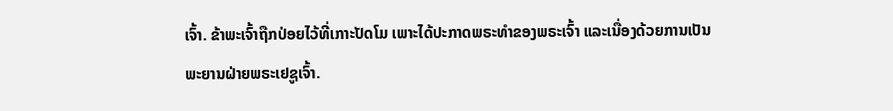ເຈົ້າ. ຂ້າພະເຈົ້າຖືກປ່ອຍໄວ້ທີ່ເກາະປັດໂມ ເພາະໄດ້ປະກາດພຣະທຳຂອງພຣະເຈົ້າ ແລະເນື່ອງດ້ວຍການເປັນພະຍານຝ່າຍພຣະເຢຊູເຈົ້າ.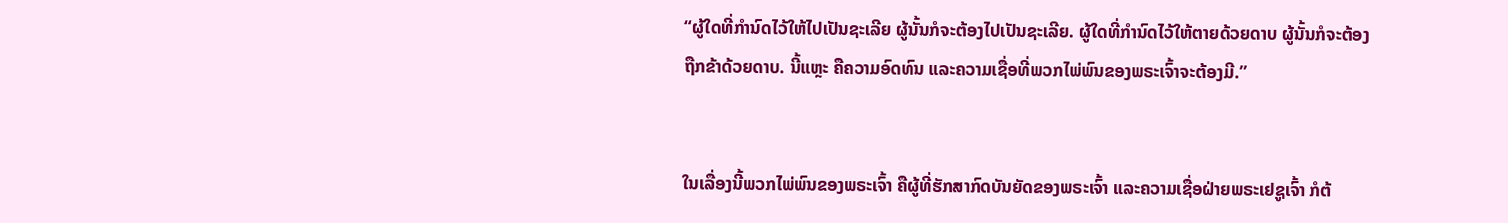“ຜູ້ໃດທີ່ກຳນົດໄວ້ໃຫ້ໄປເປັນຊະເລີຍ ຜູ້ນັ້ນກໍຈະຕ້ອງໄປເປັນຊະເລີຍ. ຜູ້ໃດທີ່ກຳນົດໄວ້ໃຫ້ຕາຍດ້ວຍດາບ ຜູ້ນັ້ນກໍຈະຕ້ອງຖືກຂ້າດ້ວຍດາບ. ນີ້ແຫຼະ ຄືຄວາມອົດທົນ ແລະຄວາມເຊື່ອທີ່ພວກໄພ່ພົນຂອງພຣະເຈົ້າຈະຕ້ອງມີ.”


ໃນເລື່ອງນີ້ພວກໄພ່ພົນຂອງພຣະເຈົ້າ ຄືຜູ້ທີ່ຮັກສາກົດບັນຍັດຂອງພຣະເຈົ້າ ແລະຄວາມເຊື່ອຝ່າຍພຣະເຢຊູເຈົ້າ ກໍຕ້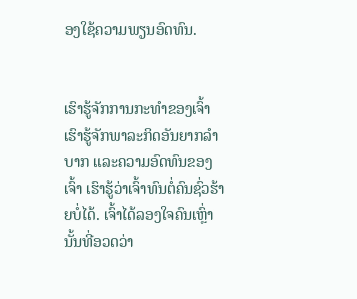ອງໃຊ້ຄວາມພຽນອົດທົນ.


ເຮົາຮູ້ຈັກການກະທຳຂອງເຈົ້າ ເຮົາຮູ້ຈັກພາລະກິດອັນຍາກລຳບາກ ແລະຄວາມອົດທົນຂອງເຈົ້າ ເຮົາຮູ້ວ່າເຈົ້າທົນຕໍ່ຄົນຊົ່ວຮ້າຍບໍ່ໄດ້. ເຈົ້າໄດ້ລອງໃຈຄົນເຫຼົ່ານັ້ນທີ່ອວດວ່າ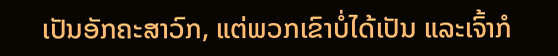ເປັນອັກຄະສາວົກ, ແຕ່ພວກເຂົາບໍ່ໄດ້ເປັນ ແລະເຈົ້າກໍ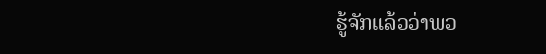ຮູ້ຈັກແລ້ວວ່າພວ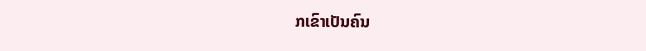ກເຂົາເປັນຄົນ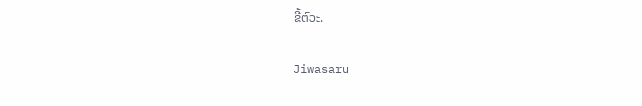ຂີ້ຕົວະ.


Jiwasaru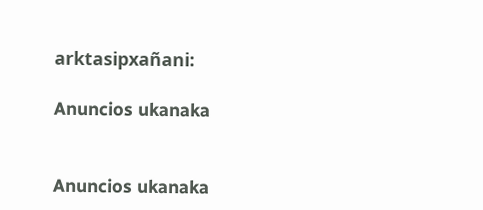arktasipxañani:

Anuncios ukanaka


Anuncios ukanaka